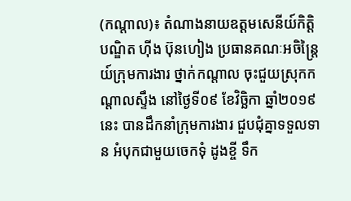(កណ្ដាល)៖ តំណាងនាយឧត្តមសេនីយ៍កិត្តិបណ្ឌិត ហ៊ីង ប៊ុនហៀង ប្រធានគណៈអចិន្ត្រៃយ៍ក្រុមការងារ ថ្នាក់កណ្ដាល ចុះជួយស្រុកកណ្ដាលស្ទឹង នៅថ្ងៃទី០៩ ខែវិច្ឆិកា ឆ្នាំ២០១៩នេះ បានដឹកនាំក្រុមការងារ ជួបជុំគ្នាទទួលទាន អំបុកជាមួយចេកទុំ ដូងខ្ចី ទឹក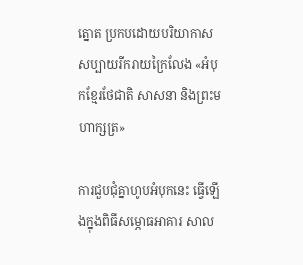ត្នោត ប្រកបដោយបរិយាកាស សប្បាយរីករាយក្រៃលែង «អំបុកខ្មែរថែជាតិ សាសនា និងព្រះមហាក្សត្រ»

ការជួបជុំគ្នាហូបអំបុកនេះ ធ្វើឡើងក្នុងពិធីសម្ភោធអាគារ សាល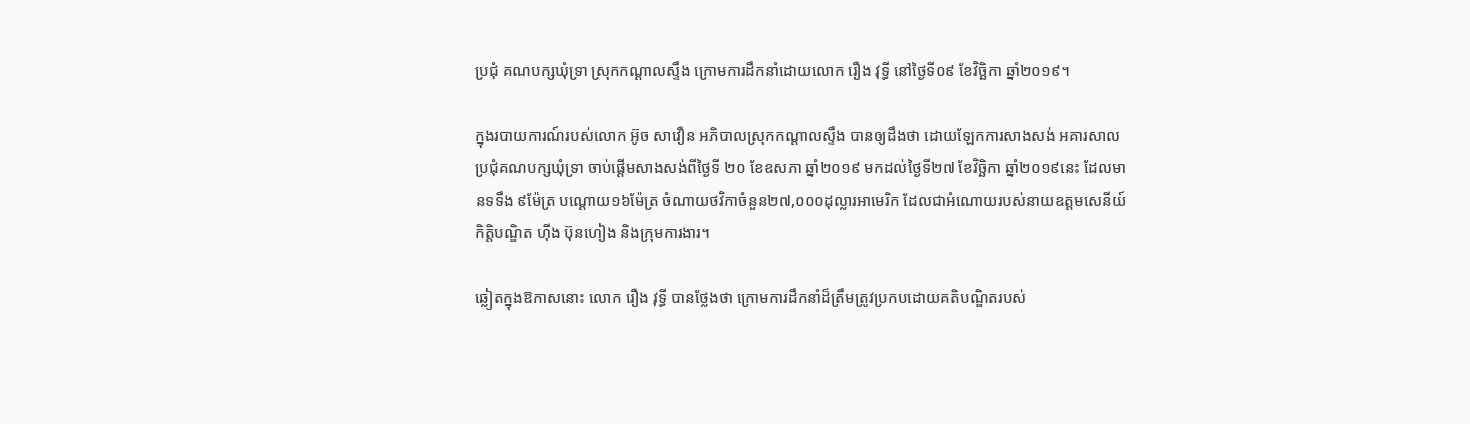ប្រជុំ គណបក្សឃុំទ្រា ស្រុកកណ្ដាលស្ទឹង ក្រោមការដឹកនាំដោយលោក រឿង វុទ្ធី នៅថ្ងៃទី០៩ ខែវិច្ឆិកា ឆ្នាំ២០១៩។

ក្នុងរបាយការណ៍របស់លោក អ៊ូច សាវឿន អភិបាលស្រុកកណ្ដាលស្ទឹង បានឲ្យដឹងថា ដោយឡែកការសាងសង់ អគារសាលប្រជុំគណបក្សឃុំទ្រា ចាប់ផ្ដើមសាងសង់ពីថ្ងៃទី ២០ ខែឧសភា ឆ្នាំ២០១៩ មកដល់ថ្ងៃទី២៧ ខែវិច្ឆិកា ឆ្នាំ២០១៩នេះ ដែលមានទទឹង ៩ម៉ែត្រ បណ្ដោយ១៦ម៉ែត្រ ចំណាយថវិកាចំនួន២៧,០០០ដុល្លារអាមេរិក ដែលជាអំណោយរបស់នាយឧត្តមសេនីយ៍ កិត្តិបណ្ឌិត ហ៊ីង ប៊ុនហៀង និងក្រុមការងារ។

ឆ្លៀតក្នុងឱកាសនោះ លោក រឿង វុទ្ធី បានថ្លែងថា ក្រោមការដឹកនាំដ៏ត្រឹមត្រូវប្រកបដោយគតិបណ្ឌិតរបស់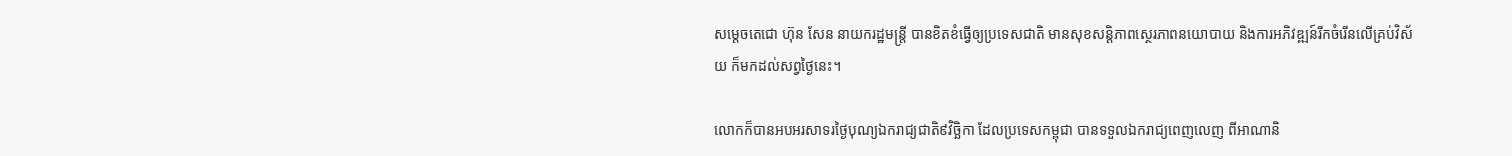សម្ដេចតេជោ ហ៊ុន សែន នាយករដ្ឋមន្ត្រី បានខិតខំធ្វើឲ្យប្រទេសជាតិ មានសុខសន្តិភាពស្ថេរភាពនយោបាយ និងការអភិវឌ្ឍន៍រីកចំរើនលើគ្រប់វិស័យ ក៏មកដល់សព្វថ្ងៃនេះ។

លោកក៏បានអបអរសាទរថ្ងៃបុណ្យឯករាជ្យជាតិ៩វិច្ឆិកា ដែលប្រទេសកម្ពុជា បានទទួលឯករាជ្យពេញលេញ ពីអាណានិ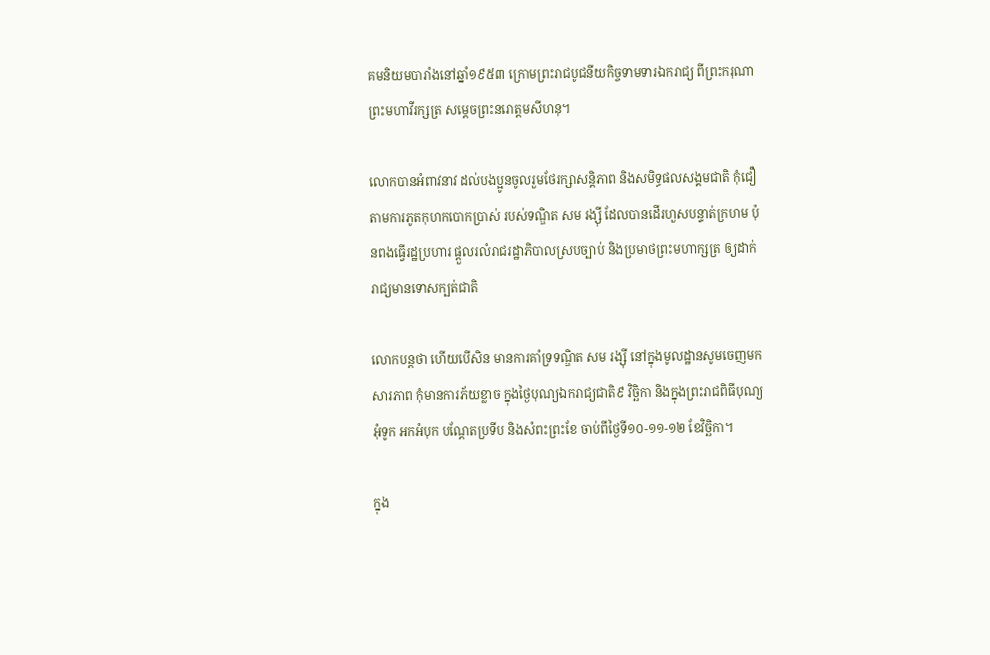គមនិយមបារាំងនៅឆ្នាំ១៩៥៣ ក្រោមព្រះរាជបូជនីយកិច្ចទាមទារឯករាជ្យ ពីព្រះករុណា ព្រះមហាវីរក្សត្រ សម្ដេចព្រះនរោត្តមសីហនុ។

លោកបានអំពាវនាវ ដល់បងប្អូនចូលរួមថែរក្សាសន្តិភាព និងសមិទ្ធផលសង្គមជាតិ កុំជឿតាមការភូតកុហកបោកប្រាស់ របស់ទណ្ឌិត សម រង្ស៊ី ដែលបានដើរហួសបន្ទាត់ក្រហម ប៉ុនពងធ្វើរដ្ឋប្រហារ ផ្ដួលរលំរាជរដ្ឋាភិបាលស្របច្បាប់ និងប្រមាថព្រះមហាក្សត្រ ឲ្យដាក់រាជ្យមានទោសក្បត់ជាតិ

លោកបន្ដថា ហើយបើសិន មានការគាំទ្រទណ្ឌិត សម រង្ស៊ី នៅក្នុងមូលដ្ឋានសូមចេញមកសារភាព កុំមានការភ័យខ្លាច ក្នុងថ្ងៃបុណ្យឯករាជ្យជាតិ៩ វិច្ឆិកា និងក្នុងព្រះរាជពិធីបុណ្យអុំទូក អកអំបុក បណ្ដែតប្រទីប និងសំពះព្រះខែ ចាប់ពីថ្ងៃទី១០-១១-១២ ខែវិច្ឆិកា។

ក្នុង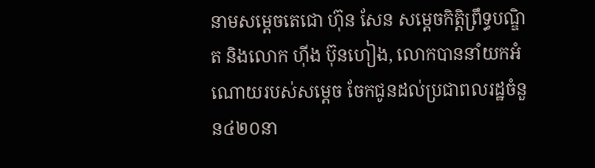នាមសម្ដេចតេជោ ហ៊ុន សែន សម្ដេចកិត្តិព្រឹទ្ធបណ្ឌិត និងលោក ហ៊ីង ប៊ុនហៀង, លោកបាននាំយកអំណោយរបស់សម្ដេច ចែកជូនដល់ប្រជាពលរដ្ឋចំនួន៤២០នា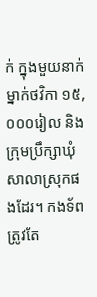ក់ ក្នុងមួយនាក់ម្នាក់ថវិកា ១៥,០០០រៀល និងក្រុមប្រឹក្សាឃុំសាលាស្រុកផងដែរ។ កងទ័ពត្រូវតែ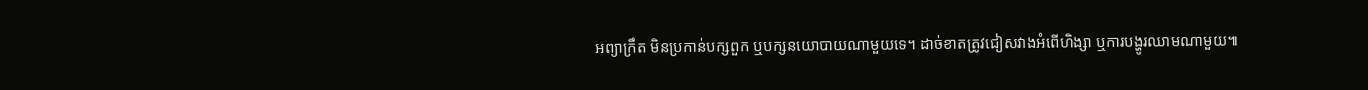អព្យាក្រឹត មិនប្រកាន់បក្សពួក ឬបក្សនយោបាយណាមួយទេ។ ដាច់ខាតត្រូវជៀសវាងអំពើហិង្សា ឬការបង្ហូរឈាមណាមួយ៕